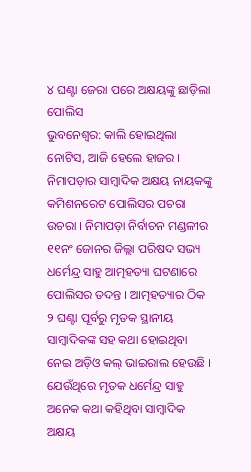୪ ଘଣ୍ଟା ଜେରା ପରେ ଅକ୍ଷୟଙ୍କୁ ଛାଡ଼ିଲା ପୋଲିସ
ଭୁବନେଶ୍ୱର: କାଲି ହୋଇଥିଲା ନୋଟିସ, ଆଜି ହେଲେ ହାଜର । ନିମାପଡ଼ାର ସାମ୍ବାଦିକ ଅକ୍ଷୟ ନାୟକଙ୍କୁ କମିଶନରେଟ ପୋଲିସର ପଚରା ଉଚରା । ନିମାପଡ଼ା ନିର୍ବାଚନ ମଣ୍ଡଳୀର ୧୧ନଂ ଜୋନର ଜିଲ୍ଲା ପରିଷଦ ସଭ୍ୟ ଧର୍ମେନ୍ଦ୍ର ସାହୁ ଆତ୍ମହତ୍ୟା ଘଟଣାରେ ପୋଲିସର ତଦନ୍ତ । ଆତ୍ମହତ୍ୟାର ଠିକ ୨ ଘଣ୍ଟା ପୂର୍ବରୁ ମୃତକ ସ୍ଥାନୀୟ ସାମ୍ବାଦିକଙ୍କ ସହ କଥା ହୋଇଥିବା ନେଇ ଅଡ଼ିଓ କଲ୍ ଭାଇରାଲ ହେଉଛି । ଯେଉଁଥିରେ ମୃତକ ଧର୍ମେନ୍ଦ୍ର ସାହୁ ଅନେକ କଥା କହିଥିବା ସାମ୍ବାଦିକ ଅକ୍ଷୟ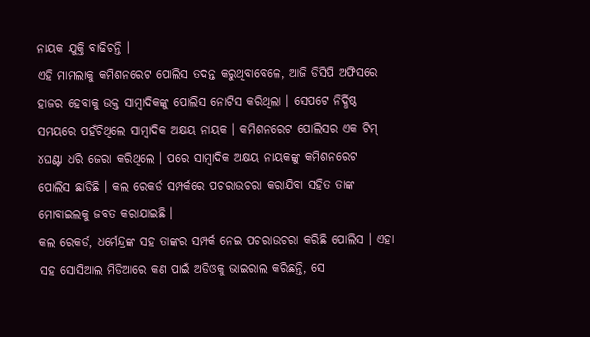ନାୟକ ଯୁକ୍ତି ବାଢିଚନ୍ତି ।
ଏହି ମାମଲାକୁ କମିଶନରେଟ ପୋଲିସ ତଦନ୍ତ କରୁଥିବାବେଳେ, ଆଜି ଡିସିପି ଅଫିସରେ ହାଜର ହେବାକୁ ଉକ୍ତ ସାମ୍ବାଦିକଙ୍କୁ ପୋଲିସ ନୋଟିସ କରିଥିଲା । ସେପଟେ ନିର୍ଦ୍ଧିଷ୍ଠ ସମୟରେ ପହଁଚିଥିଲେ ସାମ୍ବାଦିକ ଅକ୍ଷୟ ନାୟକ । କମିଶନରେଟ ପୋଲିସର ଏକ ଟିମ୍ ୪ଘଣ୍ଟା ଧରି ଜେରା କରିଥିଲେ । ପରେ ସାମ୍ବାଦିକ ଅକ୍ଷୟ ନାୟକଙ୍କୁ କମିଶନରେଟ ପୋଲିସ ଛାଡିଛି । କଲ ରେକର୍ଡ ସମ୍ପର୍କରେ ପଚରାଉଚରା କରାଯିବା ସହିତ ତାଙ୍କ ମୋବାଇଲକୁ ଜବତ କରାଯାଇଛି ।
କଲ ରେକର୍ଡ, ଧର୍ମେନ୍ଦ୍ରଙ୍କ ସହ ତାଙ୍କର ସମ୍ପର୍କ ନେଇ ପଚରାଉଚରା କରିଛି ପୋଲିସ । ଏହା ସହ ସୋସିଆଲ ମିଡିଆରେ କଣ ପାଇଁ ଅଡିଓକୁ ଭାଇରାଲ କରିଛନ୍ତି, ସେ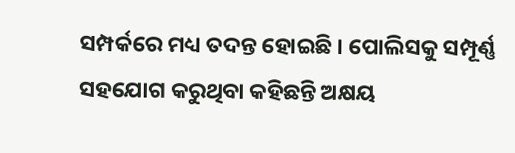ସମ୍ପର୍କରେ ମଧ୍ୟ ତଦନ୍ତ ହୋଇଛି । ପୋଲିସକୁ ସମ୍ପୂର୍ଣ୍ଣ ସହଯୋଗ କରୁଥିବା କହିଛନ୍ତି ଅକ୍ଷୟ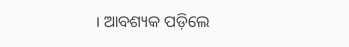। ଆବଶ୍ୟକ ପଡ଼ିଲେ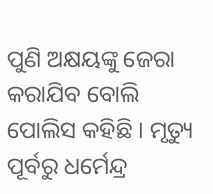ପୁଣି ଅକ୍ଷୟଙ୍କୁ ଜେରା କରାଯିବ ବୋଲି ପୋଲିସ କହିଛି । ମୃତ୍ୟୁ ପୂର୍ବରୁ ଧର୍ମେନ୍ଦ୍ର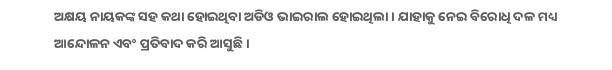ଅକ୍ଷୟ ନାୟକଙ୍କ ସହ କଥା ହୋଇଥିବା ଅଡିଓ ଭାଇରାଲ ହୋଇଥିଲା । ଯାହାକୁ ନେଇ ବିରୋଧି ଦଳ ମଧ୍ୟ ଆନ୍ଦୋଳନ ଏବଂ ପ୍ରତିବାଦ କରି ଆସୁଛି ।